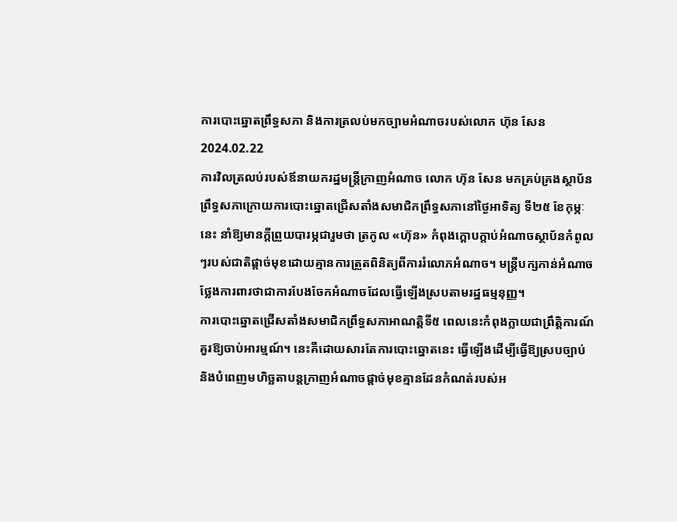ការបោះឆ្នោតព្រឹទ្ធសភា និងការត្រលប់មកច្បាមអំណាចរបស់លោក ហ៊ុន សែន
2024.02.22
ការវិលត្រលប់របស់ឪនាយករដ្ឋមន្ត្រីក្រាញអំណាច លោក ហ៊ុន សែន មកគ្រប់គ្រងស្ថាប័នព្រឹទ្ធសភាក្រោយការបោះឆ្នោតជ្រើសតាំងសមាជិកព្រឹទ្ធសភានៅថ្ងៃអាទិត្យ ទី២៥ ខែកុម្ភៈ នេះ នាំឱ្យមានក្តីព្រួយបារម្ភជារួមថា ត្រកូល «ហ៊ុន» កំពុងក្តោបក្តាប់អំណាចស្ថាប័នកំពូលៗរបស់ជាតិផ្ដាច់មុខដោយគ្មានការត្រួតពិនិត្យពីការរំលោភអំណាច។ មន្ត្រីបក្សកាន់អំណាចថ្លែងការពារថាជាការបែងចែកអំណាចដែលធ្វើឡើងស្របតាមរដ្ឋធម្មនុញ្ញ។
ការបោះឆ្នោតជ្រើសតាំងសមាជិកព្រឹទ្ធសភាអាណត្តិទី៥ ពេលនេះកំពុងក្លាយជាព្រឹត្តិការណ៍គួរឱ្យចាប់អារម្មណ៍។ នេះគឺដោយសារតែការបោះឆ្នោតនេះ ធ្វើឡើងដើម្បីធ្វើឱ្យស្របច្បាប់ និងបំពេញមហិច្ឆតាបន្តក្រាញអំណាចផ្ដាច់មុខគ្មានដែនកំណត់របស់អ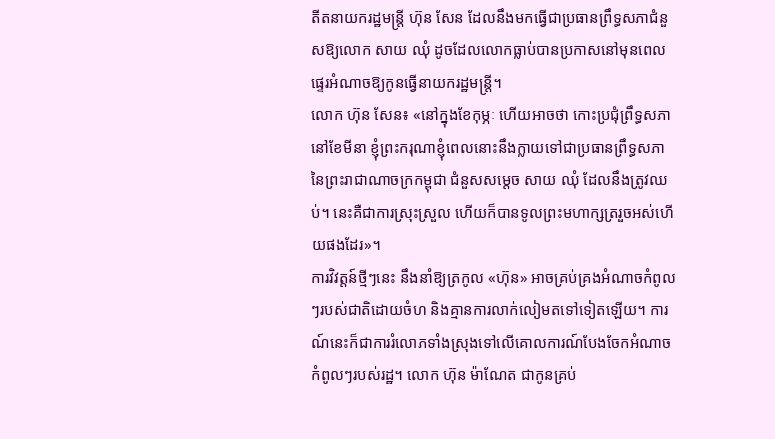តីតនាយករដ្ឋមន្ត្រី ហ៊ុន សែន ដែលនឹងមកធ្វើជាប្រធានព្រឹទ្ធសភាជំនួសឱ្យលោក សាយ ឈុំ ដូចដែលលោកធ្លាប់បានប្រកាសនៅមុនពេលផ្ទេរអំណាចឱ្យកូនធ្វើនាយករដ្ឋមន្ត្រី។
លោក ហ៊ុន សែន៖ «នៅក្នុងខែកុម្ភៈ ហើយអាចថា កោះប្រជុំព្រឹទ្ធសភានៅខែមីនា ខ្ញុំព្រះករុណាខ្ញុំពេលនោះនឹងក្លាយទៅជាប្រធានព្រឹទ្ធសភានៃព្រះរាជាណាចក្រកម្ពុជា ជំនួសសម្តេច សាយ ឈុំ ដែលនឹងត្រូវឈប់។ នេះគឺជាការស្រុះស្រួល ហើយក៏បានទូលព្រះមហាក្សត្ររួចអស់ហើយផងដែរ»។
ការវិវត្តន៍ថ្មីៗនេះ នឹងនាំឱ្យត្រកូល «ហ៊ុន» អាចគ្រប់គ្រងអំណាចកំពូលៗរបស់ជាតិដោយចំហ និងគ្មានការលាក់លៀមតទៅទៀតឡើយ។ ការណ៍នេះក៏ជាការរំលោភទាំងស្រុងទៅលើគោលការណ៍បែងចែកអំណាចកំពូលៗរបស់រដ្ឋ។ លោក ហ៊ុន ម៉ាណែត ជាកូនគ្រប់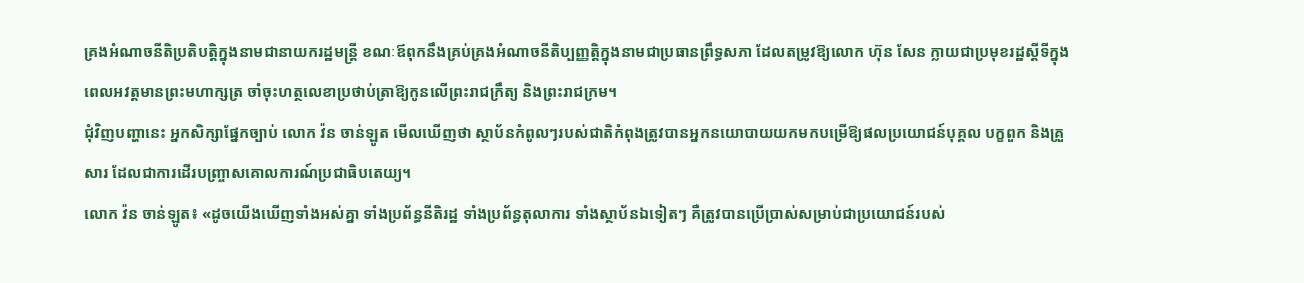គ្រងអំណាចនីតិប្រតិបត្តិក្នុងនាមជានាយករដ្ឋមន្ត្រី ខណៈឪពុកនឹងគ្រប់គ្រងអំណាចនីតិប្បញ្ញត្តិក្នុងនាមជាប្រធានព្រឹទ្ធសភា ដែលតម្រូវឱ្យលោក ហ៊ុន សែន ក្លាយជាប្រមុខរដ្ឋស្តីទីក្នុងពេលអវត្តមានព្រះមហាក្សត្រ ចាំចុះហត្ថលេខាប្រថាប់ត្រាឱ្យកូនលើព្រះរាជក្រឹត្យ និងព្រះរាជក្រម។
ជុំវិញបញ្ហានេះ អ្នកសិក្សាផ្នែកច្បាប់ លោក វ៉ន ចាន់ឡូត មើលឃើញថា ស្ថាប័នកំពូលៗរបស់ជាតិកំពុងត្រូវបានអ្នកនយោបាយយកមកបម្រើឱ្យផលប្រយោជន៍បុគ្គល បក្ខពួក និងគ្រួសារ ដែលជាការដើរបញ្ច្រាសគោលការណ៍ប្រជាធិបតេយ្យ។
លោក វ៉ន ចាន់ឡូត៖ «ដូចយើងឃើញទាំងអស់គ្នា ទាំងប្រព័ន្ធនីតិរដ្ឋ ទាំងប្រព័ន្ធតុលាការ ទាំងស្ថាប័នឯទៀតៗ គឺត្រូវបានប្រើប្រាស់សម្រាប់ជាប្រយោជន៍របស់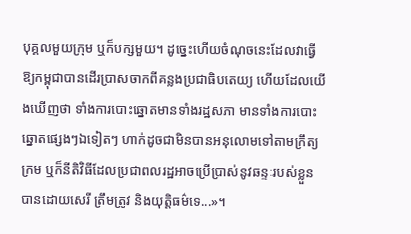បុគ្គលមួយក្រុម ឬក៏បក្សមួយ។ ដូច្នេះហើយចំណុចនេះដែលវាធ្វើឱ្យកម្ពុជាបានដើរប្រាសចាកពីគន្លងប្រជាធិបតេយ្យ ហើយដែលយើងឃើញថា ទាំងការបោះឆ្នោតមានទាំងរដ្ឋសភា មានទាំងការបោះឆ្នោតផ្សេងៗឯទៀតៗ ហាក់ដូចជាមិនបានអនុលោមទៅតាមក្រឹត្យក្រម ឬក៏នីតិវិធីដែលប្រជាពលរដ្ឋអាចប្រើប្រាស់នូវឆន្ទៈរបស់ខ្លួនបានដោយសេរី ត្រឹមត្រូវ និងយុត្តិធម៌ទេ...»។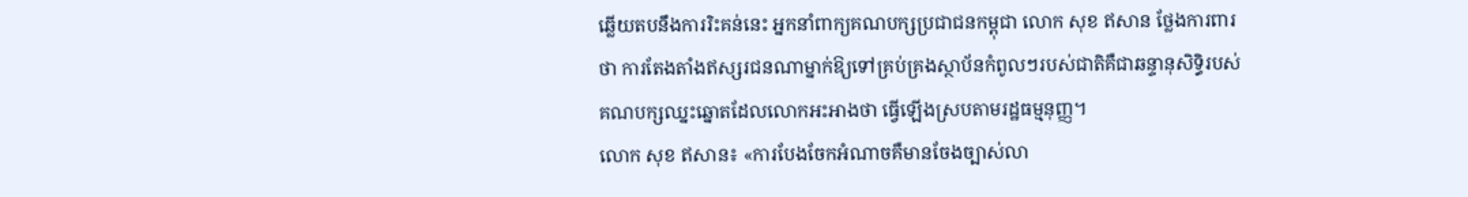ឆ្លើយតបនឹងការរិះគន់នេះ អ្នកនាំពាក្យគណបក្សប្រជាជនកម្ពុជា លោក សុខ ឥសាន ថ្លែងការពារថា ការតែងតាំងឥស្សរជនណាម្នាក់ឱ្យទៅគ្រប់គ្រងស្ថាប័នកំពូលៗរបស់ជាតិគឺជាឆន្ទានុសិទ្ធិរបស់គណបក្សឈ្នះឆ្នោតដែលលោកអះអាងថា ធ្វើឡើងស្របតាមរដ្ឋធម្មនុញ្ញ។
លោក សុខ ឥសាន៖ «ការបែងចែកអំណាចគឺមានចែងច្បាស់លា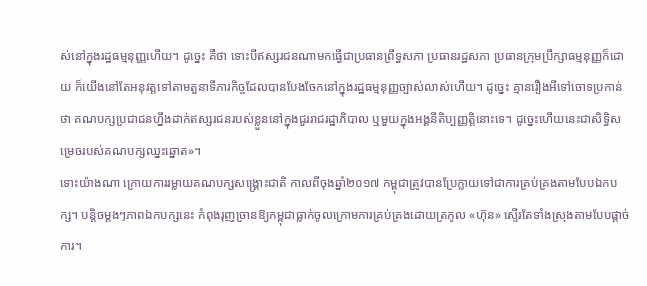ស់នៅក្នុងរដ្ឋធម្មនុញ្ញហើយ។ ដូច្នេះ គឺថា ទោះបីឥស្សរជនណាមកធ្វើជាប្រធានព្រឹទ្ធសភា ប្រធានរដ្ឋសភា ប្រធានក្រុមប្រឹក្សាធម្មនុញ្ញក៏ដោយ ក៏យើងនៅតែអនុវត្តទៅតាមតួនាទីភារកិច្ចដែលបានបែងចែកនៅក្នុងរដ្ឋធម្មនុញ្ញច្បាស់លាស់ហើយ។ ដូច្នេះ គ្មានរឿងអីទៅចោទប្រកាន់ថា គណបក្សប្រជាជនហ្នឹងដាក់ឥស្សរជនរបស់ខ្លួននៅក្នុងជួររាជរដ្ឋាភិបាល ឬមួយក្នុងអង្គនីតិប្បញ្ញត្តិនោះទេ។ ដូច្នេះហើយនេះជាសិទ្ធិសម្រេចរបស់គណបក្សឈ្នះឆ្នោត»។
ទោះយ៉ាងណា ក្រោយការរម្លាយគណបក្សសង្គ្រោះជាតិ កាលពីចុងឆ្នាំ២០១៧ កម្ពុជាត្រូវបានប្រែក្លាយទៅជាការគ្រប់គ្រងតាមបែបឯកបក្ស។ បន្តិចម្តងៗភាពឯកបក្សនេះ កំពុងរុញច្រានឱ្យកម្ពុជាធ្លាក់ចូលក្រោមការគ្រប់គ្រងដោយត្រកូល «ហ៊ុន» ស្ទើរតែទាំងស្រុងតាមបែបផ្ដាច់ការ។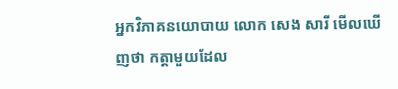អ្នកវិភាគនយោបាយ លោក សេង សារី មើលឃើញថា កត្តាមួយដែល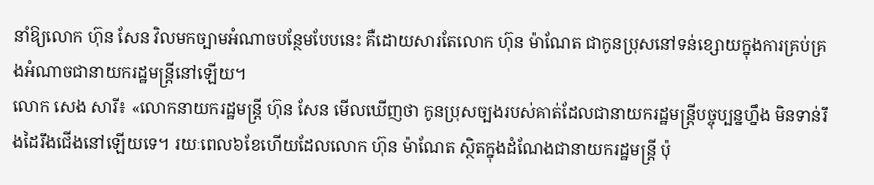នាំឱ្យលោក ហ៊ុន សែន វិលមកច្បាមអំណាចបន្ថែមបែបនេះ គឺដោយសារតែលោក ហ៊ុន ម៉ាណែត ជាកូនប្រុសនៅទន់ខ្សោយក្នុងការគ្រប់គ្រងអំណាចជានាយករដ្ឋមន្ត្រីនៅឡើយ។
លោក សេង សារី៖ «លោកនាយករដ្ឋមន្ត្រី ហ៊ុន សែន មើលឃើញថា កូនប្រុសច្បងរបស់គាត់ដែលជានាយករដ្ឋមន្ត្រីបច្ចុប្បន្នហ្នឹង មិនទាន់រឹងដៃរឹងជើងនៅឡើយទេ។ រយៈពេល៦ខែហើយដែលលោក ហ៊ុន ម៉ាណែត ស្ថិតក្នុងដំណែងជានាយករដ្ឋមន្ត្រី ប៉ុ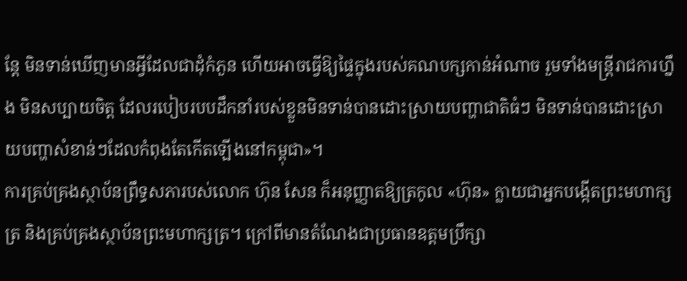ន្តែ មិនទាន់ឃើញមានអ្វីដែលជាដុំកំភួន ហើយអាចធ្វើឱ្យផ្ទៃក្នុងរបស់គណបក្សកាន់អំណាច រួមទាំងមន្ត្រីរាជការហ្នឹង មិនសប្បាយចិត្ត ដែលរបៀបរបបដឹកនាំរបស់ខ្លួនមិនទាន់បានដោះស្រាយបញ្ហាជាតិធំៗ មិនទាន់បានដោះស្រាយបញ្ហាសំខាន់ៗដែលកំពុងតែកើតឡើងនៅកម្ពុជា»។
ការគ្រប់គ្រងស្ថាប័នព្រឹទ្ធសភារបស់លោក ហ៊ុន សែន ក៏អនុញ្ញាតឱ្យត្រកូល «ហ៊ុន» ក្លាយជាអ្នកបង្កើតព្រះមហាក្សត្រ និងគ្រប់គ្រងស្ថាប័នព្រះមហាក្សត្រ។ ក្រៅពីមានតំណែងជាប្រធានឧត្តមប្រឹក្សា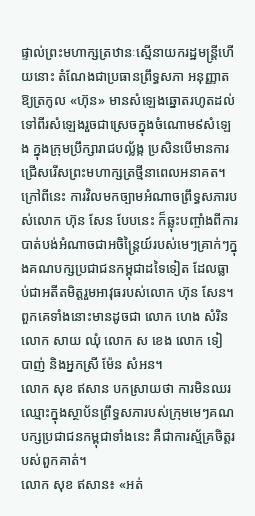ផ្ទាល់ព្រះមហាក្សត្រឋានៈស្មើនាយករដ្ឋមន្ត្រីហើយនោះ តំណែងជាប្រធានព្រឹទ្ធសភា អនុញ្ញាតឱ្យត្រកូល «ហ៊ុន» មានសំឡេងឆ្នោតរហូតដល់ទៅពីរសំឡេងរួចជាស្រេចក្នុងចំណោម៩សំឡេង ក្នុងក្រុមប្រឹក្សារាជបល្ល័ង្ក ប្រសិនបើមានការជ្រើសរើសព្រះមហាក្សត្រថ្មីនាពេលអនាគត។
ក្រៅពីនេះ ការវិលមកច្បាមអំណាចព្រឹទ្ធសភារបស់លោក ហ៊ុន សែន បែបនេះ ក៏ឆ្លុះបញ្ចាំងពីការបាត់បង់អំណាចជាអចិន្ត្រៃយ៍របស់មេៗគ្រាក់ៗក្នុងគណបក្សប្រជាជនកម្ពុជាដទៃទៀត ដែលធ្លាប់ជាអតីតមិត្តរួមអាវុធរបស់លោក ហ៊ុន សែន។ ពួកគេទាំងនោះមានដូចជា លោក ហេង សំរិន លោក សាយ ឈុំ លោក ស ខេង លោក ទៀ បាញ់ និងអ្នកស្រី ម៉ែន សំអន។
លោក សុខ ឥសាន បកស្រាយថា ការមិនឈរឈ្មោះក្នុងស្ថាប័នព្រឹទ្ធសភារបស់ក្រុមមេៗគណបក្សប្រជាជនកម្ពុជាទាំងនេះ គឺជាការស្ម័គ្រចិត្តរបស់ពួកគាត់។
លោក សុខ ឥសាន៖ «អត់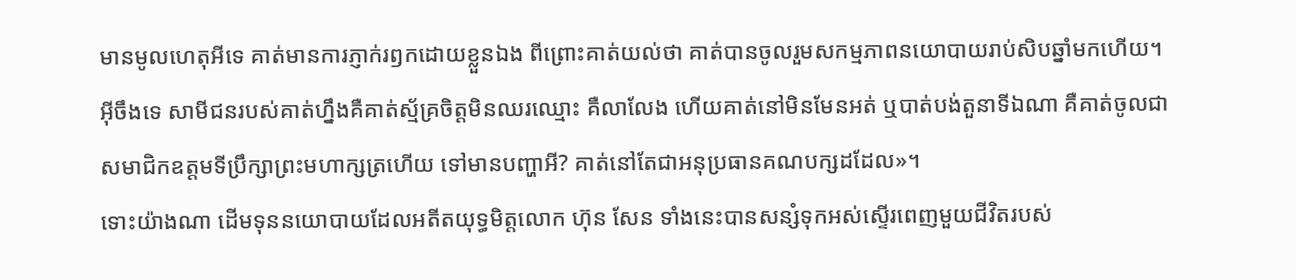មានមូលហេតុអីទេ គាត់មានការភ្ញាក់រឭកដោយខ្លួនឯង ពីព្រោះគាត់យល់ថា គាត់បានចូលរួមសកម្មភាពនយោបាយរាប់សិបឆ្នាំមកហើយ។ អ៊ីចឹងទេ សាមីជនរបស់គាត់ហ្នឹងគឺគាត់ស្ម័គ្រចិត្តមិនឈរឈ្មោះ គឺលាលែង ហើយគាត់នៅមិនមែនអត់ ឬបាត់បង់តួនាទីឯណា គឺគាត់ចូលជាសមាជិកឧត្តមទីប្រឹក្សាព្រះមហាក្សត្រហើយ ទៅមានបញ្ហាអី? គាត់នៅតែជាអនុប្រធានគណបក្សដដែល»។
ទោះយ៉ាងណា ដើមទុននយោបាយដែលអតីតយុទ្ធមិត្តលោក ហ៊ុន សែន ទាំងនេះបានសន្សំទុកអស់ស្ទើរពេញមួយជីវិតរបស់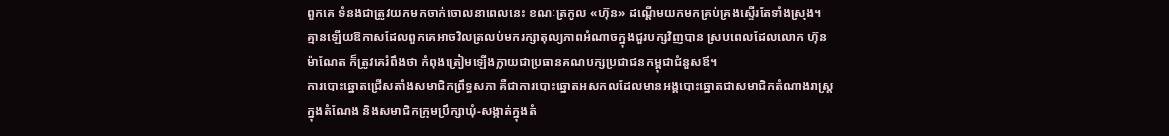ពួកគេ ទំនងជាត្រូវយកមកចាក់ចោលនាពេលនេះ ខណៈត្រកូល «ហ៊ុន» ដណ្តើមយកមកគ្រប់គ្រងស្ទើរតែទាំងស្រុង។ គ្មានឡើយឱកាសដែលពួកគេអាចវិលត្រលប់មករក្សាតុល្យភាពអំណាចក្នុងជួរបក្សវិញបាន ស្របពេលដែលលោក ហ៊ុន ម៉ាណែត ក៏ត្រូវគេរំពឹងថា កំពុងត្រៀមឡើងក្លាយជាប្រធានគណបក្សប្រជាជនកម្ពុជាជំនួសឪ។
ការបោះឆ្នោតជ្រើសតាំងសមាជិកព្រឹទ្ធសភា គឺជាការបោះឆ្នោតអសកលដែលមានអង្គបោះឆ្នោតជាសមាជិកតំណាងរាស្ត្រក្នុងតំណែង និងសមាជិកក្រុមប្រឹក្សាឃុំ-សង្កាត់ក្នុងតំ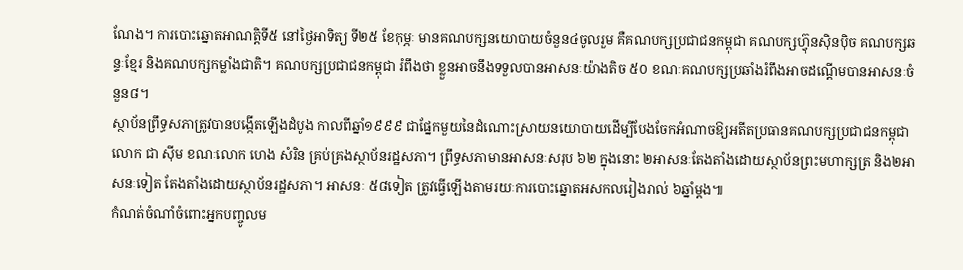ណែង។ ការបោះឆ្នោតអាណត្តិទី៥ នៅថ្ងៃអាទិត្យ ទី២៥ ខែកុម្ភៈ មានគណបក្សនយោបាយចំនួន៤ចូលរួម គឺគណបក្សប្រជាជនកម្ពុជា គណបក្សហ៊្វុនស៊ិនប៉ិច គណបក្សឆន្ទៈខ្មែរ និងគណបក្សកម្លាំងជាតិ។ គណបក្សប្រជាជនកម្ពុជា រំពឹងថា ខ្លួនអាចនឹងទទួលបានអាសនៈយ៉ាងតិច ៥០ ខណៈគណបក្សប្រឆាំងរំពឹងអាចដណ្តើមបានអាសនៈចំនួន៨។
ស្ថាប័នព្រឹទ្ធសភាត្រូវបានបង្កើតឡើងដំបូង កាលពីឆ្នាំ១៩៩៩ ជាផ្នែកមួយនៃដំណោះស្រាយនយោបាយដើម្បីបែងចែកអំណាចឱ្យអតីតប្រធានគណបក្សប្រជាជនកម្ពុជា លោក ជា ស៊ីម ខណៈលោក ហេង សំរិន គ្រប់គ្រងស្ថាប័នរដ្ឋសភា។ ព្រឹទ្ធសភាមានអាសនៈសរុប ៦២ ក្នុងនោះ ២អាសនៈតែងតាំងដោយស្ថាប័នព្រះមហាក្សត្រ និង២អាសនៈទៀត តែងតាំងដោយស្ថាប័នរដ្ឋសភា។ អាសនៈ ៥៨ទៀត ត្រូវធ្វើឡើងតាមរយៈការបោះឆ្នោតអសកលរៀងរាល់ ៦ឆ្នាំម្តង៕
កំណត់ចំណាំចំពោះអ្នកបញ្ចូលម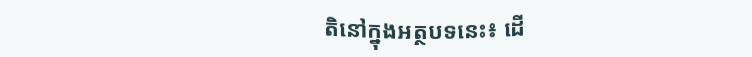តិនៅក្នុងអត្ថបទនេះ៖ ដើ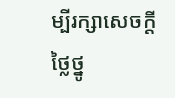ម្បីរក្សាសេចក្ដីថ្លៃថ្នូ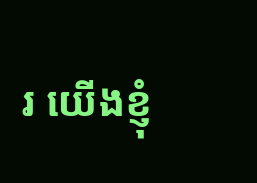រ យើងខ្ញុំ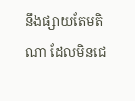នឹងផ្សាយតែមតិណា ដែលមិនជេ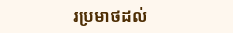រប្រមាថដល់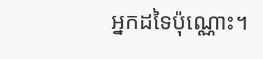អ្នកដទៃប៉ុណ្ណោះ។